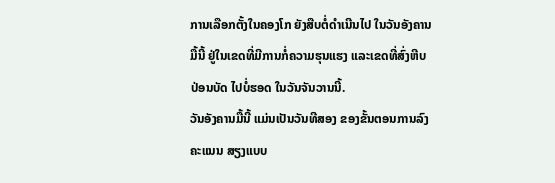ການເລືອກຕັ້ງໃນຄອງໂກ ຍັງສືບຕໍ່ດໍາເນີນໄປ ໃນວັນອັງຄານມື້ນີ້ ຢູ່ໃນເຂດທີ່ມີການກໍ່ຄວາມຮຸນແຮງ ແລະເຂດທີ່ສົ່ງຫີບປ່ອນບັດ ໄປບໍ່ຮອດ ໃນວັນຈັນວານນີ້.
ວັນອັງຄານມື້ນີ້ ແມ່ນເປັນວັນທີສອງ ຂອງຂັ້ນຕອນການລົງຄະແນນ ສຽງແບບ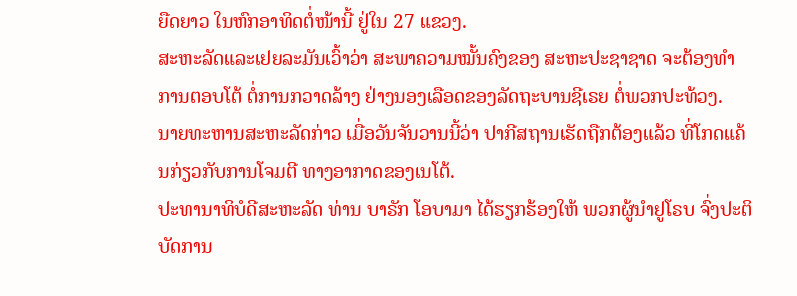ຍືດຍາວ ໃນຫົກອາທິດຕໍ່ໜ້ານີ້ ຢູ່ໃນ 27 ແຂວງ.
ສະຫະລັດແລະເຢຍລະມັນເວົ້າວ່າ ສະພາຄວາມໝັ້ນຄົງຂອງ ສະຫະປະຊາຊາດ ຈະຕ້ອງທໍາການຕອບໂຕ້ ຕໍ່ການກວາດລ້າງ ຢ່າງນອງເລືອດຂອງລັດຖະບານຊີເຣຍ ຕໍ່ພວກປະທ້ວງ.
ນາຍທະຫານສະຫະລັດກ່າວ ເມື່ອວັນຈັນວານນີ້ວ່າ ປາກີສຖານເຮັດຖືກຕ້ອງແລ້ວ ທີ່ໂກດແຄ້ນກ່ຽວກັບການໂຈມຕີ ທາງອາກາດຂອງເນໂຕ້.
ປະທານາທິບໍດີສະຫະລັດ ທ່ານ ບາຣັກ ໂອບາມາ ໄດ້ຮຽກຮ້ອງໃຫ້ ພວກຜູ້ນໍາຢູໂຣບ ຈົ່ງປະຕິບັດການ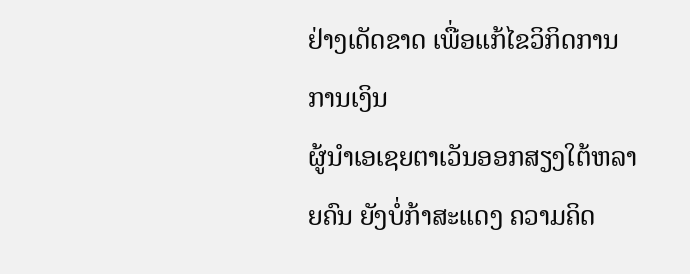ຢ່າງເດັດຂາດ ເພື່ອແກ້ໄຂວິກິດການການເງິນ
ຜູ້ນໍາເອເຊຍຕາເວັນອອກສຽງໃຕ້ຫລາຍຄົນ ຍັງບໍ່ກ້າສະແດງ ຄວາມຄິດ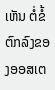ເຫັນ ຕໍ່ຂໍ້ຕົກລົງຂອງອອສເຕ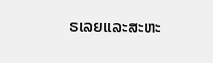ຣເລຍແລະສະຫະ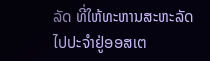ລັດ ທີ່ໃຫ້ທະຫານສະຫະລັດ ໄປປະຈໍາຢູ່ອອສເຕ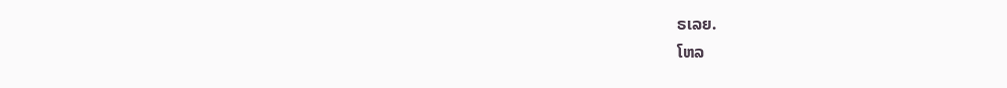ຣເລຍ.
ໂຫລ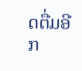ດຕື່ມອີກ